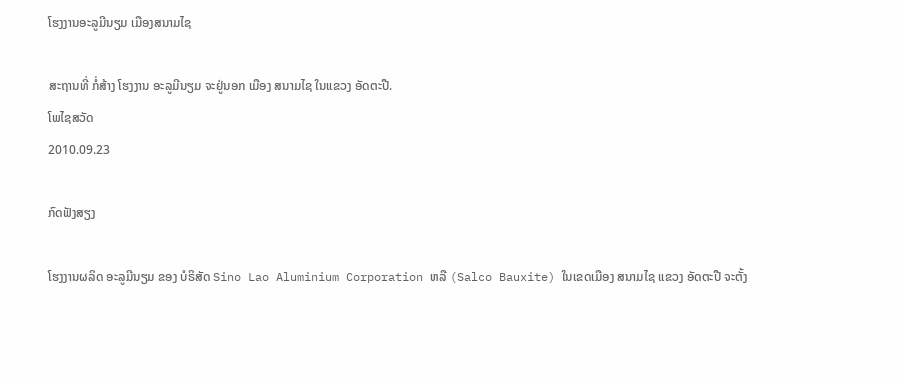ໂຮງງານອະລູມີນຽມ ເມືອງສນາມໄຊ

ສະຖານທີ່ ກໍ່ສ້າງ ໂຮງງານ ອະລູມີນຽມ ຈະຢູ່ນອກ ເມືອງ ສນາມໄຊ ໃນແຂວງ ອັດຕະປື.
ໂພໄຊສວັດ
2010.09.23

ກົດຟັງສຽງ

ໂຮງງານຜລິດ ອະລູມີນຽມ ຂອງ ບໍຣິສັດ Sino Lao Aluminium Corporation ຫລື (Salco Bauxite) ໃນເຂດເມືອງ ສນາມໄຊ ແຂວງ ອັດຕະປື ຈະຕັ້ງ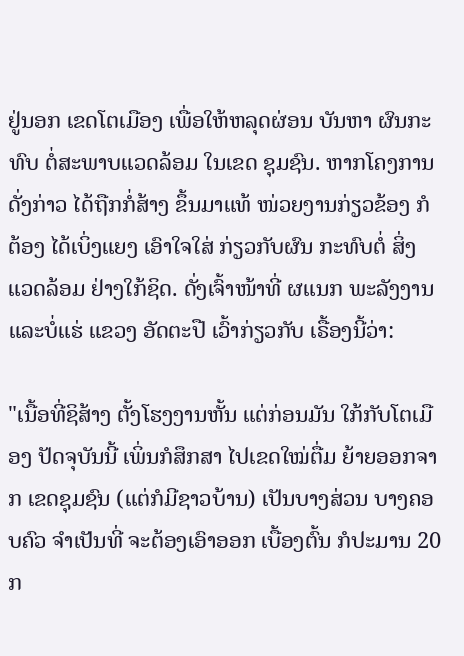ຢູ່ນອກ ເຂດໂຕເມືອງ ເພື່ອໃຫ້ຫລຸດຜ່ອນ ບັນຫາ ຜົນກະທົບ ຕໍ່ສະພາບແວດລ້ອມ ໃນເຂດ ຊຸມຊົນ. ຫາກໂຄງການ ດັ່ງກ່າວ ໄດ້ຖືກກໍ່ສ້າງ ຂຶ້ນມາແທ້ ໜ່ວຍງານກ່ຽວຂ້ອງ ກໍຕ້ອງ ໄດ້ເບິ່ງແຍງ ເອົາໃຈໃສ່ ກ່ຽວກັບຜົນ ກະທົບຕໍ່ ສິ່ງແວດລ້ອມ ຢ່າງໃກ້ຊິດ. ດັ່ງເຈົ້າໜ້າທີ່ ຜແນກ ພະລັງງານ ແລະບໍ່ແຮ່ ແຂວງ ອັດຕະປື ເວົ້າກ່ຽວກັບ ເຣື້ອງນີ້ວ່າ:

"ເນື້ອທີ່ຊິສ້າງ ຕັ້ງໂຮງງານຫັ້ນ ແຕ່ກ່ອນມັນ ໃກ້ກັບໂຕເມືອງ ປັດຈຸບັນນີ້ ເພິ່ນກໍສຶກສາ ໄປເຂດໃໝ່ຕື່ມ ຍ້າຍອອກຈາກ ເຂດຊຸມຊົນ (ແຕ່ກໍມີຊາວບ້ານ) ເປັນບາງສ່ວນ ບາງຄອບຄົວ ຈຳເປັນທີ່ ຈະຕ້ອງເອົາອອກ ເບື້ອງຕົ້ນ ກໍປະມານ 20 ກ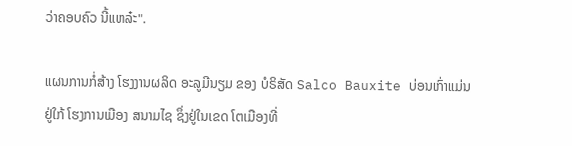ວ່າຄອບຄົວ ນີ້ແຫລ໋ະ".

ແຜນການກໍ່ສ້າງ ໂຮງງານຜລິດ ອະລູມີນຽມ ຂອງ ບໍຣິສັດ Salco Bauxite ບ່ອນເກົ່າແມ່ນຢູ່ໃກ້ ໂຮງການເມືອງ ສນາມໄຊ ຊຶ່ງຢູ່ໃນເຂດ ໂຕເມືອງທີ່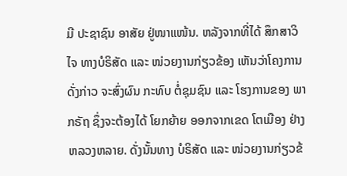ມີ ປະຊາຊົນ ອາສັຍ ຢູ່ໜາແໜ້ນ. ຫລັງຈາກທີ່ໄດ້ ສຶກສາວິໄຈ ທາງບໍຣິສັດ ແລະ ໜ່ວຍງານກ່ຽວຂ້ອງ ເຫັນວ່າໂຄງການ ດັ່ງກ່າວ ຈະສົ່ງຜົນ ກະທົບ ຕໍ່ຊຸມຊົນ ແລະ ໂຮງການຂອງ ພາກຣັຖ ຊຶ່ງຈະຕ້ອງໄດ້ ໂຍກຍ້າຍ ອອກຈາກເຂດ ໂຕເມືອງ ຢ່າງຫລວງຫລາຍ. ດັ່ງນັ້ນທາງ ບໍຣິສັດ ແລະ ໜ່ວຍງານກ່ຽວຂ້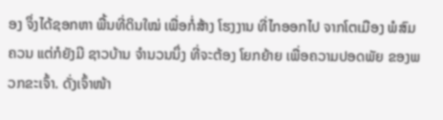ອງ ຈຶ່ງໄດ້ຊອກຫາ ພື້ນທີ່ດິນໃໝ່ ເພື່ອກໍ່ສ້າງ ໂຮງງານ ທີ່ໄກອອກໄປ ຈາກໂຕເມືອງ ພໍສົມຄວນ ແຕ່ກໍຍັງມີ ຊາວບ້ານ ຈຳນວນນຶ່ງ ທີ່ຈະຕ້ອງ ໂຍກຍ້າຍ ເພື່ອຄວາມປອດພັຍ ຂອງພວກຂະເຈົ້າ. ດັ່ງເຈົ້າໜ້າ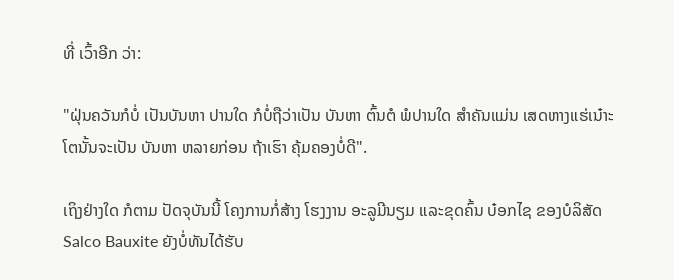ທີ່ ເວົ້າອີກ ວ່າ:

"ຝຸ່ນຄວັນກໍບໍ່ ເປັນບັນຫາ ປານໃດ ກໍບໍ່ຖືວ່າເປັນ ບັນຫາ ຕົ້ນຕໍ ພໍປານໃດ ສຳຄັນແມ່ນ ເສດຫາງແຮ່ເນ໋າະ ໂຕນັ້ນຈະເປັນ ບັນຫາ ຫລາຍກ່ອນ ຖ້າເຮົາ ຄຸ້ມຄອງບໍ່ດີ".

ເຖິງຢ່າງໃດ ກໍຕາມ ປັດຈຸບັນນີ້ ໂຄງການກໍ່ສ້າງ ໂຮງງານ ອະລູມີນຽມ ແລະຂຸດຄົ້ນ ບ໋ອກໄຊ ຂອງບໍລິສັດ Salco Bauxite ຍັງບໍ່ທັນໄດ້ຮັບ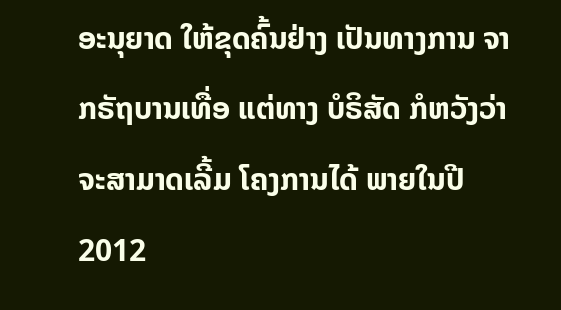ອະນຸຍາດ ໃຫ້ຂຸດຄົ້ນຢ່າງ ເປັນທາງການ ຈາກຣັຖບານເທື່ອ ແຕ່ທາງ ບໍຣິສັດ ກໍຫວັງວ່າ ຈະສາມາດເລີ້ມ ໂຄງການໄດ້ ພາຍໃນປີ 2012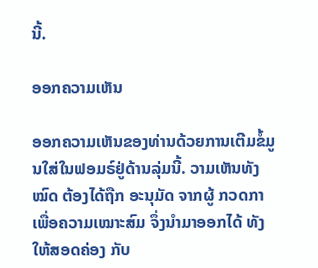ນີ້.

ອອກຄວາມເຫັນ

ອອກຄວາມເຫັນຂອງທ່ານດ້ວຍການເຕີມຂໍ້ມູນໃສ່ໃນຟອມຣ໌ຢູ່ດ້ານລຸ່ມນີ້. ວາມເຫັນທັງໝົດ ຕ້ອງໄດ້ຖືກ ອະນຸມັດ ຈາກຜູ້ ກວດກາ ເພື່ອຄວາມເໝາະສົມ ຈຶ່ງນໍາມາອອກໄດ້ ທັງໃຫ້ສອດຄ່ອງ ກັບ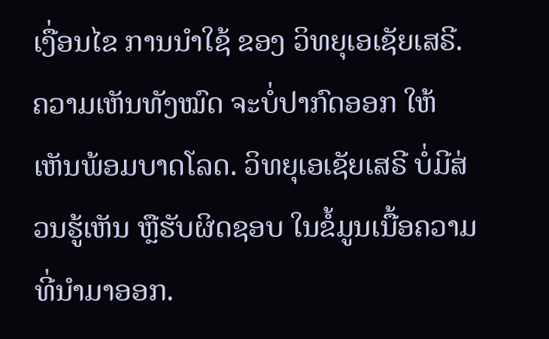ເງື່ອນໄຂ ການນຳໃຊ້ ຂອງ ວິທຍຸເອເຊັຍເສຣີ. ຄວາມເຫັນທັງໝົດ ຈະບໍ່ປາກົດອອກ ໃຫ້ເຫັນພ້ອມບາດໂລດ. ວິທຍຸເອເຊັຍເສຣີ ບໍ່ມີສ່ວນຮູ້ເຫັນ ຫຼືຮັບຜິດຊອບ ໃນຂໍ້ມູນເນື້ອຄວາມ ທີ່ນໍາມາອອກ.